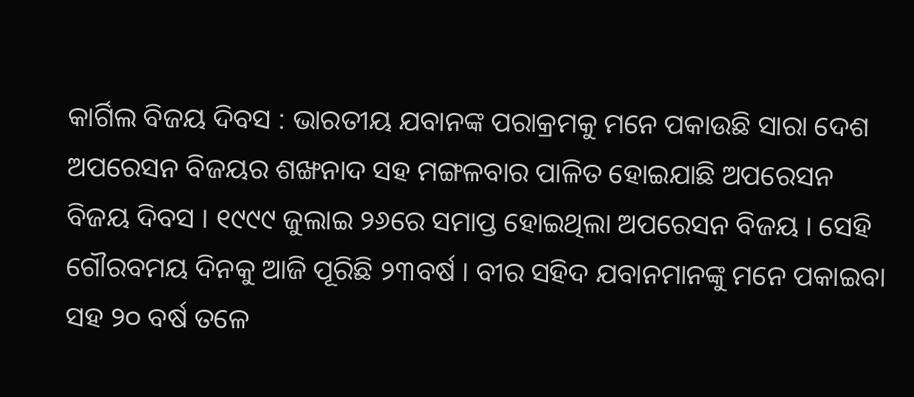କାର୍ଗିଲ ବିଜୟ ଦିବସ : ଭାରତୀୟ ଯବାନଙ୍କ ପରାକ୍ରମକୁ ମନେ ପକାଉଛି ସାରା ଦେଶ
ଅପରେସନ ବିଜୟର ଶଙ୍ଖନାଦ ସହ ମଙ୍ଗଳବାର ପାଳିତ ହୋଇଯାଛି ଅପରେସନ ବିଜୟ ଦିବସ । ୧୯୯୯ ଜୁଲାଇ ୨୬ରେ ସମାପ୍ତ ହୋଇଥିଲା ଅପରେସନ ବିଜୟ । ସେହି ଗୌରବମୟ ଦିନକୁ ଆଜି ପୂରିଛି ୨୩ବର୍ଷ । ବୀର ସହିଦ ଯବାନମାନଙ୍କୁ ମନେ ପକାଇବା ସହ ୨୦ ବର୍ଷ ତଳେ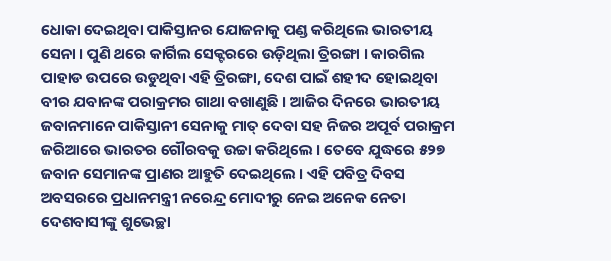ଧୋକା ଦେଇଥିବା ପାକିସ୍ତାନର ଯୋଜନାକୁ ପଣ୍ଡ କରିଥିଲେ ଭାରତୀୟ ସେନା । ପୁଣି ଥରେ କାର୍ଗିଲ ସେକ୍ଟରରେ ଉଡ଼ିଥିଲା ତ୍ରିରଙ୍ଗା । କାରଗିଲ ପାହାଡ ଉପରେ ଉଡୁଥିବା ଏହି ତ୍ରିରଙ୍ଗା, ଦେଶ ପାଇଁ ଶହୀଦ ହୋଇଥିବା ବୀର ଯବାନଙ୍କ ପରାକ୍ରମର ଗାଥା ବଖାଣୁଛି । ଆଜିର ଦିନରେ ଭାରତୀୟ ଜବାନମାନେ ପାକିସ୍ତାନୀ ସେନାକୁ ମାତ୍ ଦେବା ସହ ନିଜର ଅପୂର୍ବ ପରାକ୍ରମ ଜରିଆରେ ଭାରତର ଗୌରବକୁ ଉଚ୍ଚା କରିଥିଲେ । ତେବେ ଯୁଦ୍ଧରେ ୫୨୭ ଜବାନ ସେମାନଙ୍କ ପ୍ରାଣର ଆହୁତି ଦେଇଥିଲେ । ଏହି ପବିତ୍ର ଦିବସ ଅବସରରେ ପ୍ରଧାନମନ୍ତ୍ରୀ ନରେନ୍ଦ୍ର ମୋଦୀରୁ ନେଇ ଅନେକ ନେତା ଦେଶବାସୀଙ୍କୁ ଶୁଭେଚ୍ଛା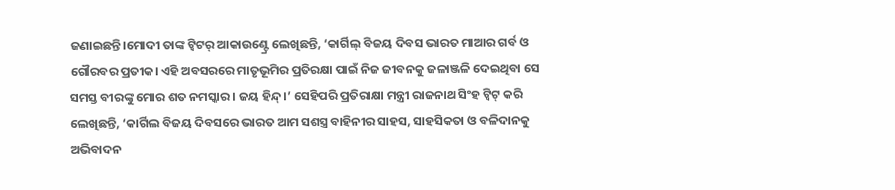ଜଣାଇଛନ୍ତି।ମୋଦୀ ତାଙ୍କ ଟ୍ବିଟର୍ ଆକାଉଣ୍ଟ୍ରେ ଲେଖିଛନ୍ତି, ‘କାର୍ଗିଲ୍ ବିଜୟ ଦିବସ ଭାରତ ମାଆର ଗର୍ବ ଓ ଗୌରବର ପ୍ରତୀକ। ଏହି ଅବସରରେ ମାତୃଭୂମିର ପ୍ରତିରକ୍ଷା ପାଇଁ ନିଜ ଜୀବନକୁ ଜଳାଞ୍ଜଳି ଦେଇଥିବା ସେ ସମସ୍ତ ବୀରଙ୍କୁ ମୋର ଶତ ନମସ୍କାର। ଜୟ ହିନ୍ଦ୍।’ ସେହିପରି ପ୍ରତିରାକ୍ଷା ମନ୍ତ୍ରୀ ରାଜନାଥ ସିଂହ ଟ୍ବିଟ୍ କରି ଲେଖିଛନ୍ତି, ‘କାର୍ଗିଲ ବିଜୟ ଦିବସରେ ଭାରତ ଆମ ସଶସ୍ତ୍ର ବାହିନୀର ସାହସ, ସାହସିକତା ଓ ବଳିଦାନକୁ ଅଭିବାଦନ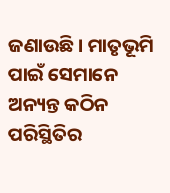ଜଣାଉଛି। ମାତୃଭୂମି ପାଇଁ ସେମାନେ ଅନ୍ୟନ୍ତ କଠିନ ପରିସ୍ଥିତିର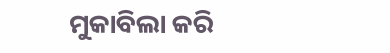ମୁକାବିଲା କରି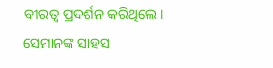ବୀରତ୍ୱ ପ୍ରଦର୍ଶନ କରିଥିଲେ। ସେମାନଙ୍କ ସାହସ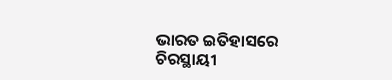ଭାରତ ଇତିହାସରେ ଚିରସ୍ଥାୟୀ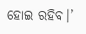ହୋଇ ରହିବ।’